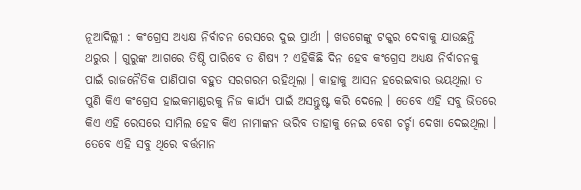ନୂଆଦିଲ୍ଲୀ : କଂଗ୍ରେସ ଅଧ୍ୟକ୍ଷ ନିର୍ବାଚନ ରେସରେ ଦୁଇ ପ୍ରାର୍ଥୀ । ଖଡଗେଙ୍କୁ ଟକ୍କର ଦେବାକୁ ଯାଉଛନ୍ତି ଥରୁର । ଗୁରୁଙ୍କ ଆଗରେ ତିଷ୍ଠି ପାରିବେ ତ ଶିଷ୍ୟ ? ଏହିକିଛି ଦିନ ହେବ କଂଗ୍ରେସ ଅଧ୍ୟକ୍ଷ ନିର୍ବାଚନକୁ ପାଇଁ ରାଜନୈତିକ ପାଣିପାଗ ବହୁତ ସରଗରମ ରହିଥିଲା । କାହାକୁ ଆସନ ହରେଇବାର ଭୟଥିଲା ତ ପୁଣି କିଏ କଂଗ୍ରେସ ହାଇକମାଣ୍ଡରକୁ ନିଜ କାର୍ଯ୍ୟ ପାଇଁ ଅସନ୍ତୁଷ୍ଟ କରି ଦେଲେ । ତେବେ ଏହି ସବୁ ଭିତରେ କିଏ ଏହି ରେସରେ ସାମିଲ ହେବ କିଏ ନାମାଙ୍କନ ଭରିବ ତାହାକୁ ନେଇ ବେଶ ଚର୍ଚ୍ଚା ଦେଖା ଦେଇଥିଲା । ତେବେ ଏହି ସବୁ ଥିରେ ବର୍ତ୍ତମାନ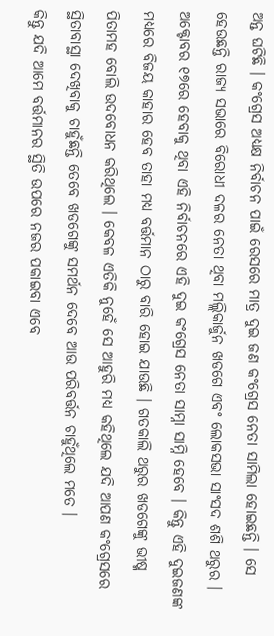ଅନ୍ତ ଘଟିଛି । କଂଗ୍ରେସ ଅଧ୍ୟକ୍ଷ ନିର୍ବାଚନ ପାଇଁ ରେସରେ ମାତ୍ର ଦୁଇ ଜଣ କଂଗ୍ରେସ ନେତା ସାମିଲା ହୋଇଛନ୍ତି । ସେ ହେଉଛନ୍ତି ରାଜ୍ୟ ସଭାରେ ବିରୋଧୀ ଦଳର ନେତା ଥିବା ମଲ୍ଲିକାର୍ଜୁନ ଖଡଗେ ଏବଂ ଲୋକସଭା ସାଂସଦ ଶଶି ଥରୁର ।
ଅକ୍ଟୋବର ୧୭ରେ ହେବାକୁ ଥିବା ଏହି ନିର୍ବାଚନରେ ଏହି ଦୁଇ କଂଗ୍ରେସ ନେତା ସାମ୍ନା ସାମ୍ନି ହେବେ । କିନ୍ତୁ ଏହି ଦୁଇଜଣଙ୍କ ମଧ୍ୟରେ ବିଜୟ କାହାର ହେବ ତାହା ମଧ୍ୟ ବର୍ତ୍ତମାନ ଠାରୁ ବାରି ହୋଇ ଯାଉଛି । ଗତକାଲି ଥରୁର ଖଡଗେଙ୍କୁ ଭୀଷ୍ମ ପିତାମହ ବୋଲି ଉଦବୋଧନ କରିଥିଲେ । କେବଳ ଏତିକି ନୁହେଁ ସେ ଆହୁରି ମଧ୍ୟ କହିଥିଲେ ଯଦି ଆପଣ କଂଗ୍ରେସରେ ସ୍ଥିତାବାସ୍ଥା ଦେଖିବାକୁ ଚାହୁଁଛନ୍ତି ତେବେ ଖଡଗେଙ୍କୁ ସମର୍ଥନ ଦେବେ ଆଉ ପରିବର୍ତ୍ତନ ଚାହୁଁଥିଲେ ମତେ ।
କିନ୍ତୁ ଯଦି ଆମେ ବର୍ତ୍ତମାନର ସ୍ଥିତି ଉପରେ ନଜର ପକାଇବା ଏବେ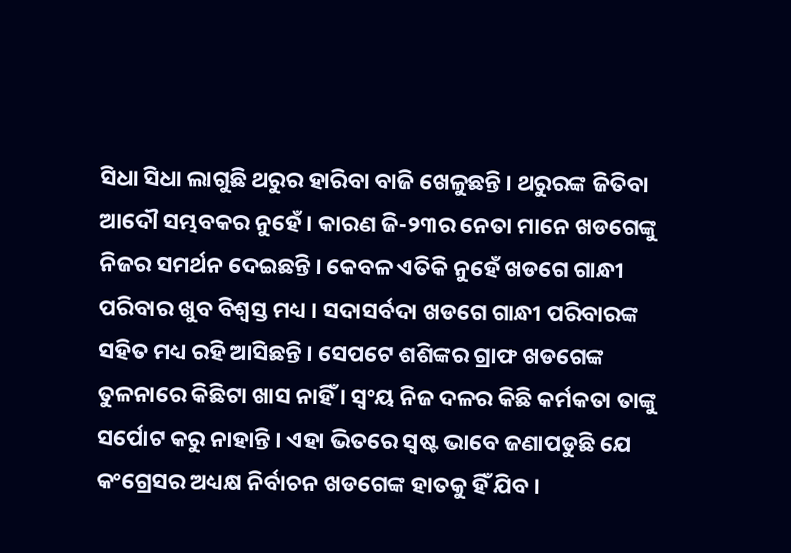ସିଧା ସିଧା ଲାଗୁଛି ଥରୁର ହାରିବା ବାଜି ଖେଳୁଛନ୍ତି । ଥରୁରଙ୍କ ଜିତିବା ଆଦୌ ସମ୍ଭବକର ନୁହେଁ । କାରଣ ଜି-୨୩ର ନେତା ମାନେ ଖଡଗେଙ୍କୁ ନିଜର ସମର୍ଥନ ଦେଇଛନ୍ତି । କେବଳ ଏତିକି ନୁହେଁ ଖଡଗେ ଗାନ୍ଧୀ ପରିବାର ଖୁବ ବିଶ୍ୱସ୍ତ ମଧ୍ୟ । ସଦାସର୍ବଦା ଖଡଗେ ଗାନ୍ଧୀ ପରିବାରଙ୍କ ସହିତ ମଧ୍ୟ ରହି ଆସିଛନ୍ତି । ସେପଟେ ଶଶିଙ୍କର ଗ୍ରାଫ ଖଡଗେଙ୍କ ତୁଳନାରେ କିଛିଟା ଖାସ ନାହିଁ । ସ୍ୱଂୟ ନିଜ ଦଳର କିଛି କର୍ମକତା ତାଙ୍କୁ ସର୍ପୋଟ କରୁ ନାହାନ୍ତି । ଏହା ଭିତରେ ସ୍ୱଷ୍ଟ ଭାବେ ଜଣାପଡୁଛି ଯେ କଂଗ୍ରେସର ଅଧ୍ୟକ୍ଷ ନିର୍ବାଚନ ଖଡଗେଙ୍କ ହାତକୁ ହିଁ ଯିବ ।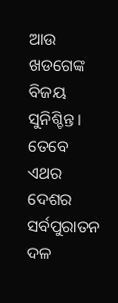ଆଉ ଖଡଗେଙ୍କ ବିଜୟ ସୁନିଶ୍ଚିନ୍ତ । ତେବେ ଏଥର ଦେଶର ସର୍ବପୁରାତନ ଦଳ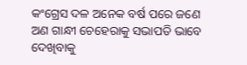କଂଗ୍ରେସ ଦଳ ଅନେକ ବର୍ଷ ପରେ ଜଣେ ଅଣ ଗାନ୍ଧୀ ଚେହେରାକୁ ସଭାପତି ଭାବେ ଦେଖିବାକୁ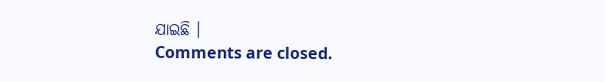ଯାଇଛି ।
Comments are closed.